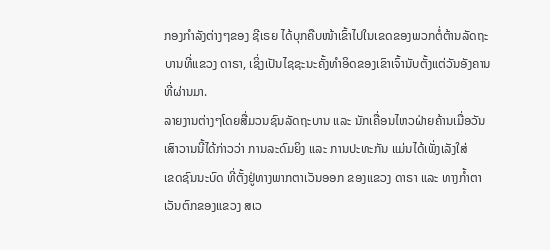ກອງກຳລັງຕ່າງໆຂອງ ຊີເຣຍ ໄດ້ບຸກຄືບໜ້າເຂົ້າໄປໃນເຂດຂອງພວກຕໍ່ຕ້ານລັດຖະ
ບານທີ່ແຂວງ ດາຣາ, ເຊິ່ງເປັນໄຊຊະນະຄັ້ງທຳອິດຂອງເຂົາເຈົ້ານັບຕັ້ງແຕ່ວັນອັງຄານ
ທີ່ຜ່ານມາ.
ລາຍງານຕ່າງໆໂດຍສື່ມວນຊົນລັດຖະບານ ແລະ ນັກເຄື່ອນໄຫວຝ່າຍຄ້ານເມື່ອວັນ
ເສົາວານນີ້ໄດ້ກ່າວວ່າ ການລະດົມຍິງ ແລະ ການປະທະກັນ ແມ່ນໄດ້ເພັ່ງເລັງໃສ່
ເຂດຊົນນະບົດ ທີ່ຕັ້ງຢູ່ທາງພາກຕາເວັນອອກ ຂອງແຂວງ ດາຣາ ແລະ ທາງກໍ້າຕາ
ເວັນຕົກຂອງແຂວງ ສເວ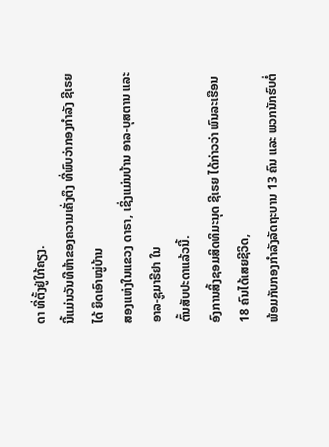ດາ ທີ່ຕັ້ງຢູ່ໃກ້ຄຽງ.
ນີ້ແມ່ນວັນທີຫ້າຂອງຄວາມເຄັ່ງຕຶງ ທີ່ພົບວ່າກອງກຳລັງ ຊີເຣຍ ໄດ້ ຍຶດເອົາໝູ່ບ້ານ
ສອງແຫ່ງໃນແຂວງ ດາຣາ, ເຊິ່ງແມ່ນບ້ານ ອາລ-ບຸສຕານ ແລະ ອາລ-ຊູມາຣີຢາ ໃນ
ຕົ້ນສັບປະດາແລ້ວນີ້.
ອົງການສິ້ງຊອມສິດທິມະນຸດ ຊີເຣຍ ໄດ້ກ່າວວ່າ ພົນລະເຮືອນ 18 ຄົນໄດ້ເສຍຊີວິດ,
ພ້ອມກັບກອງກຳລັງລັດຖະບານ 13 ຄົນ ແລະ ພວກນັກຮົບຕໍ່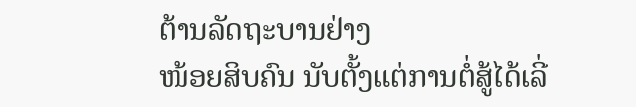ຕ້ານລັດຖະບານຢ່າງ
ໜ້ອຍສິບຄົນ ນັບຕັ້ງແຕ່ການຕໍ່ສູ້ໄດ້ເລີ່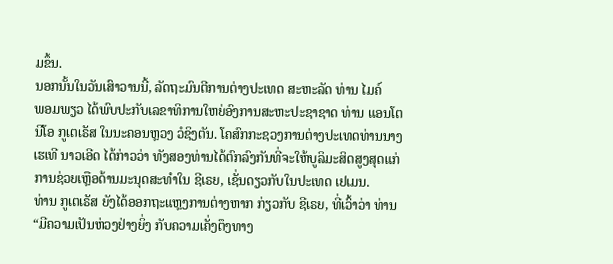ມຂຶ້ນ.
ນອກນັ້ນໃນວັນເສົາວານນີ້, ລັດຖະມົນຕີການຕ່າງປະເທດ ສະຫະລັດ ທ່ານ ໄມຄ໌
ພອມພຽວ ໄດ້ພົບປະກັບເລຂາທິການໃຫຍ່ອົງການສະຫະປະຊາຊາດ ທ່ານ ແອນໂຕ
ນີໂອ ກູເຕເຣັສ ໃນນະຄອນຫຼວງ ວໍຊິງຕັນ. ໂຄສົກກະຊວງການຕ່າງປະເທດທ່ານນາງ
ເຮເທີ ນາວເອີດ ໄດ້ກ່າວວ່າ ທັງສອງທ່ານໄດ້ຕົກລົງກັນທີ່ຈະໃຫ້ບູລິມະສິດສູງສຸດແກ່
ການຊ່ວຍເຫຼືອດ້ານມະນຸດສະທຳໃນ ຊີເຣຍ, ເຊັ່ນດຽວກັບໃນປະເທດ ເຢເມນ.
ທ່ານ ກູເຕເຣັສ ຍັງໄດ້ອອກຖະແຫຼງການຕ່າງຫາກ ກ່ຽວກັບ ຊີເຣຍ, ທີ່ເວົ້າວ່າ ທ່ານ
“ມີຄວາມເປັນຫ່ວງຢ່າງຍິ່ງ ກັບຄວາມເຄັ່ງຕຶງທາງ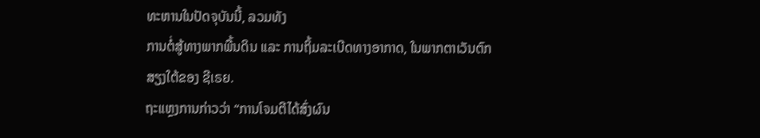ທະຫານໃນປັດຈຸບັນນີ້, ລວມທັງ
ການຕໍ່ສູ້ທາງພາກພື້ນດິນ ແລະ ການຖິ້ມລະເບີດທາງອາກາດ, ໃນພາກຕາເວັນຕົກ
ສຽງໃຕ້ຂອງ ຊີເຣຍ.
ຖະແຫຼງການກ່າວວ່າ “ການໂຈມຕີໄດ້ສົ່ງຜົນ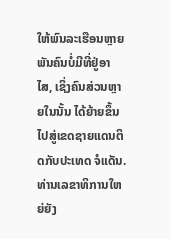ໃຫ້ພົນລະເຮືອນຫຼາຍພັນຄົນບໍ່ມີທີ່ຢູ່ອາ
ໄສ, ເຊິ່ງຄົນສ່ວນຫຼາຍໃນນັ້ນ ໄດ້ຍ້າຍຂຶ້ນໄປສູ່ເຂດຊາຍແດນຕິດກັບປະເທດ ຈໍແດັນ.
ທ່ານເລຂາທິການໃຫຍ່ຍັງ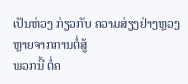ເປັນຫ່ວງ ກ່ຽວກັບ ຄວາມສ່ຽງຢ່າງຫຼວງຫຼາຍຈາກການຕໍ່ສູ້
ພວກນີ້ ຕໍ່ຄ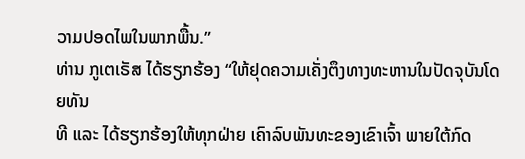ວາມປອດໄພໃນພາກພື້ນ.”
ທ່ານ ກູເຕເຣັສ ໄດ້ຮຽກຮ້ອງ “ໃຫ້ຢຸດຄວາມເຄັ່ງຕຶງທາງທະຫານໃນປັດຈຸບັນໂດຍທັນ
ທີ ແລະ ໄດ້ຮຽກຮ້ອງໃຫ້ທຸກຝ່າຍ ເຄົາລົບພັນທະຂອງເຂົາເຈົ້າ ພາຍໃຕ້ກົດ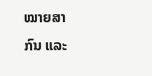ໝາຍສາ
ກົນ ແລະ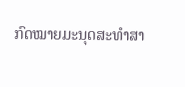ກົດໝາຍມະນຸດສະທຳສາ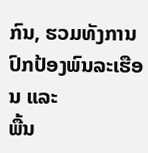ກົນ, ຮວມທັງການປົກປ້ອງພົນລະເຮືອນ ແລະ
ພື້ນ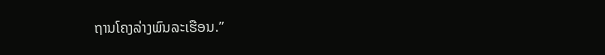ຖານໂຄງລ່າງພົນລະເຮືອນ.”